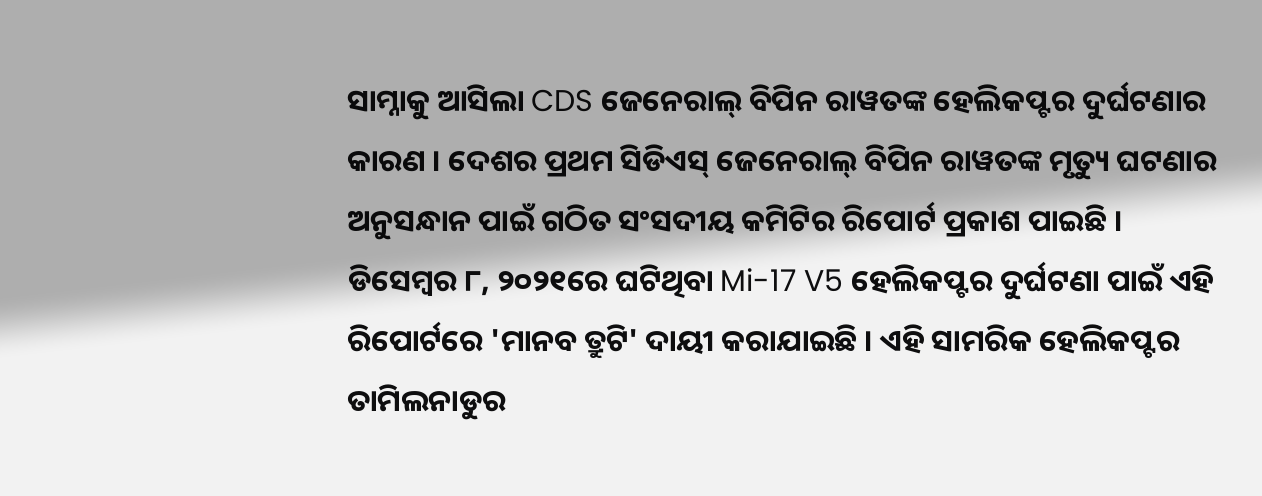ସାମ୍ନାକୁ ଆସିଲା CDS ଜେନେରାଲ୍ ବିପିନ ରାୱତଙ୍କ ହେଲିକପ୍ଟର ଦୁର୍ଘଟଣାର କାରଣ । ଦେଶର ପ୍ରଥମ ସିଡିଏସ୍ ଜେନେରାଲ୍ ବିପିନ ରାୱତଙ୍କ ମୃତ୍ୟୁ ଘଟଣାର ଅନୁସନ୍ଧାନ ପାଇଁ ଗଠିତ ସଂସଦୀୟ କମିଟିର ରିପୋର୍ଟ ପ୍ରକାଶ ପାଇଛି । ଡିସେମ୍ବର ୮, ୨୦୨୧ରେ ଘଟିଥିବା Mi-17 V5 ହେଲିକପ୍ଟର ଦୁର୍ଘଟଣା ପାଇଁ ଏହି ରିପୋର୍ଟରେ 'ମାନବ ତ୍ରୁଟି' ଦାୟୀ କରାଯାଇଛି । ଏହି ସାମରିକ ହେଲିକପ୍ଟର ତାମିଲନାଡୁର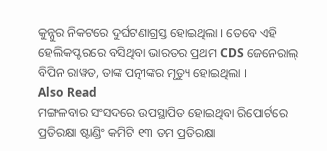କୁନ୍ନୁର ନିକଟରେ ଦୁର୍ଘଟଣାଗ୍ରସ୍ତ ହୋଇଥିଲା । ତେବେ ଏହି ହେଲିକପ୍ଟରରେ ବସିଥିବା ଭାରତର ପ୍ରଥମ CDS ଜେନେରାଲ୍ ବିପିନ ରାୱତ, ତାଙ୍କ ପତ୍ନୀଙ୍କର ମୃତ୍ୟୁ ହୋଇଥିଲା ।
Also Read
ମଙ୍ଗଳବାର ସଂସଦରେ ଉପସ୍ଥାପିତ ହୋଇଥିବା ରିପୋର୍ଟରେ ପ୍ରତିରକ୍ଷା ଷ୍ଟାଣ୍ଡିଂ କମିଟି ୧୩ ତମ ପ୍ରତିରକ୍ଷା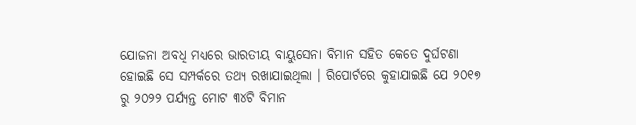ଯୋଜନା ଅବଧି ମଧ୍ୟରେ ଭାରତୀୟ ବାୟୁସେନା ବିମାନ ସହିତ କେତେ ଦୁର୍ଘଟଣା ହୋଇଛି ସେ ସମ୍ପର୍କରେ ତଥ୍ୟ ରଖାଯାଇଥିଲା । ରିପୋର୍ଟରେ କୁହାଯାଇଛି ଯେ ୨୦୧୭ ରୁ ୨୦୨୨ ପର୍ଯ୍ୟନ୍ତ ମୋଟ ୩୪ଟି ବିମାନ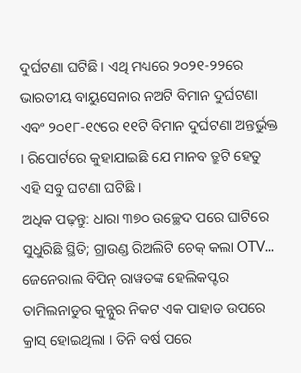ଦୁର୍ଘଟଣା ଘଟିଛି। ଏଥି ମଧ୍ୟରେ ୨୦୨୧-୨୨ରେ ଭାରତୀୟ ବାୟୁସେନାର ନଅଟି ବିମାନ ଦୁର୍ଘଟଣା ଏବଂ ୨୦୧୮-୧୯ରେ ୧୧ଟି ବିମାନ ଦୁର୍ଘଟଣା ଅନ୍ତର୍ଭୁକ୍ତ । ରିପୋର୍ଟରେ କୁହାଯାଇଛି ଯେ ମାନବ ତ୍ରୁଟି ହେତୁ ଏହି ସବୁ ଘଟଣା ଘଟିଛି ।
ଅଧିକ ପଢ଼ନ୍ତୁ: ଧାରା ୩୭୦ ଉଚ୍ଛେଦ ପରେ ଘାଟିରେ ସୁଧୁରିଛି ସ୍ଥିତି; ଗ୍ରାଉଣ୍ଡ ରିଅଲିଟି ଚେକ୍ କଲା OTV...
ଜେନେରାଲ ବିପିନ୍ ରାୱତଙ୍କ ହେଲିକପ୍ଟର ତାମିଲନାଡୁର କୁନ୍ନୁର ନିକଟ ଏକ ପାହାଡ ଉପରେ କ୍ରାସ୍ ହୋଇଥିଲା । ତିନି ବର୍ଷ ପରେ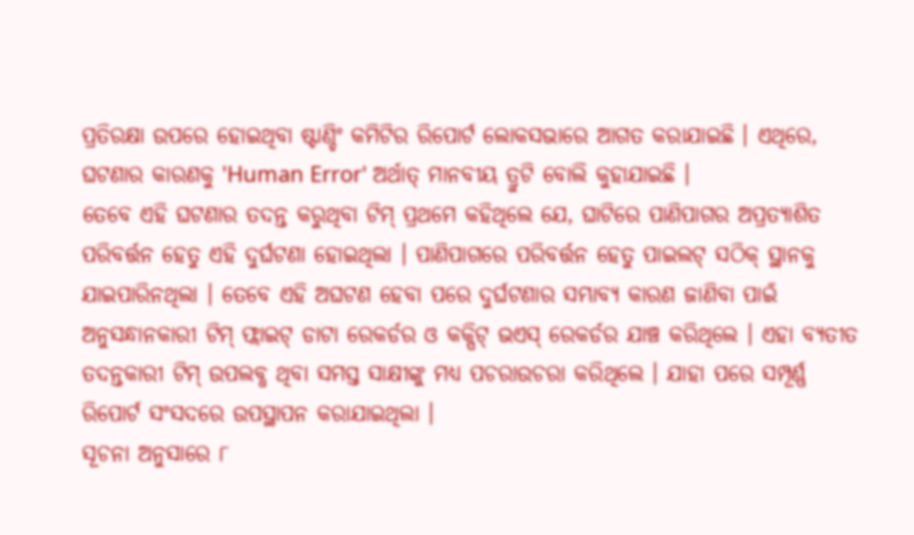ପ୍ରତିରକ୍ଷା ଉପରେ ହୋଇଥିବା ଷ୍ଟାଣ୍ଡିଂ କମିଟିର ରିପୋର୍ଟ ଲୋକସଭାରେ ଆଗତ କରାଯାଇଛି । ଏଥିରେ, ଘଟଣାର କାରଣକୁ 'Human Error' ଅର୍ଥାତ୍ ମାନବୀୟ ତ୍ରୁଟି ବୋଲି କୁହାଯାଇଛି ।
ତେବେ ଏହି ଘଟଣାର ତଦନ୍ତ କରୁଥିବା ଟିମ୍ ପ୍ରଥମେ କହିଥିଲେ ଯେ, ଘାଟିରେ ପାଣିପାଗର ଅପ୍ରତ୍ୟାଶିତ ପରିବର୍ତ୍ତନ ହେତୁ ଏହି ଦୁର୍ଘଟଣା ହୋଇଥିଲା । ପାଣିପାଗରେ ପରିବର୍ତ୍ତନ ହେତୁ ପାଇଲଟ୍ ସଠିକ୍ ସ୍ଥାନକୁ ଯାଇପାରିନଥିଲା । ତେବେ ଏହି ଅଘଟଣ ହେବା ପରେ ଦୁର୍ଘଟଣାର ସମ୍ଭାବ୍ୟ କାରଣ ଜାଣିବା ପାଇଁ ଅନୁସନ୍ଧାନକାରୀ ଟିମ୍ ଫ୍ଲାଇଟ୍ ଡାଟା ରେକର୍ଡର ଓ କକ୍ପିଟ୍ ଭଏସ୍ ରେକର୍ଡର ଯାଞ୍ଚ କରିଥିଲେ । ଏହା ବ୍ୟତୀତ ତଦନ୍ତକାରୀ ଟିମ୍ ଉପଲବ୍ଧ ଥିବା ସମସ୍ତ ସାକ୍ଷୀଙ୍କୁ ମଧ୍ୟ ପଚରାଉଚରା କରିଥିଲେ । ଯାହା ପରେ ସମ୍ପୂର୍ଣ୍ଣ ରିପୋର୍ଟ ସଂସଦରେ ଉପସ୍ଥାପନ କରାଯାଇଥିଲା ।
ସୂଚନା ଅନୁସାରେ ୮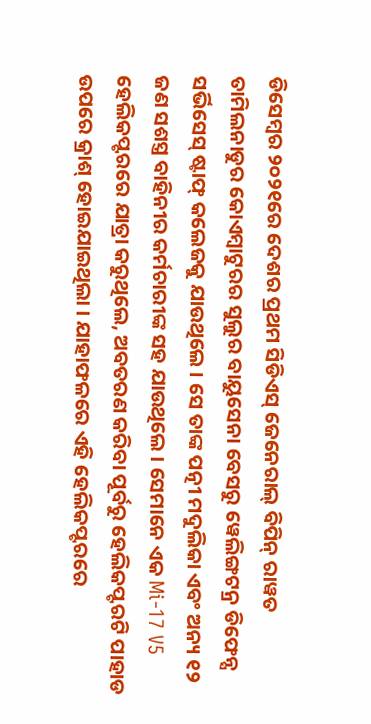ଡିସେମ୍ବର ୨୦୨୧ରେ ଦେଶର ପ୍ରଥମ ସିଡିଏସ୍ ଜେନେରାଲ୍ ବିପିନ୍ ରାୱତ ତାମିଲନାଡୁର କୋଏମ୍ବାଟୁରର ସୁଲୁର ବାୟୁସେନା ବେସରୁ ୱେଲିଙ୍ଗଟନ୍ର ଡିଫେନ୍ସ ସର୍ଭିସେସ୍ ଷ୍ଟାଫ୍ କଲେଜକୁ ଯାଉଥିଲେ । ସେ ତାଙ୍କ ପତ୍ନୀ ମଦୁଲିକା ଏବଂ ଅନ୍ୟ ୧୨ ଜଣ ସଶସ୍ତ୍ର ବାହିନୀର କର୍ମଚାରୀଙ୍କ ସହ ଯାଉଥିଲେ । ସେମାନେ ଏକ Mi-17 V5 ହେଲିକପ୍ଟରରେ ଯାତ୍ରା କରୁଥିଲେ, ଅବତରଣ କରିବା ପୂର୍ବରୁ ହେଲିକପ୍ଟରଟି ପାହାଡ ଉପରେ କ୍ରାଶ୍ ହୋଇଯାଇଥିଲା । ଯାହାଫଳରେ ଏହି ହେଲିକପ୍ଟରରେ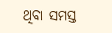ଥିବା ସମସ୍ତ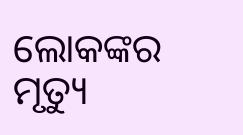ଲୋକଙ୍କର ମୃତ୍ୟୁ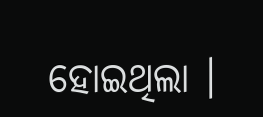ହୋଇଥିଲା ।